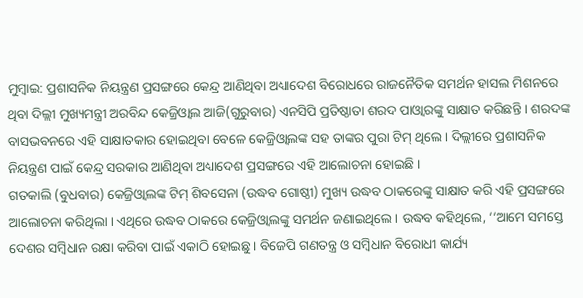ମୁମ୍ବାଇ: ପ୍ରଶାସନିକ ନିୟନ୍ତ୍ରଣ ପ୍ରସଙ୍ଗରେ କେନ୍ଦ୍ର ଆଣିଥିବା ଅଧ୍ୟାଦେଶ ବିରୋଧରେ ରାଜନୈତିକ ସମର୍ଥନ ହାସଲ ମିଶନରେ ଥିବା ଦିଲ୍ଲୀ ମୁଖ୍ୟମନ୍ତ୍ରୀ ଅରବିନ୍ଦ କେଜ୍ରିଓ୍ବାଲ ଆଜି(ଗୁରୁବାର) ଏନସିପି ପ୍ରତିଷ୍ଠାତା ଶରଦ ପାଓ୍ବାରଙ୍କୁ ସାକ୍ଷାତ କରିଛନ୍ତି । ଶରଦଙ୍କ ବାସଭବନରେ ଏହି ସାକ୍ଷାତକାର ହୋଇଥିବା ବେଳେ କେଜ୍ରିଓ୍ବାଲଙ୍କ ସହ ତାଙ୍କର ପୁରା ଟିମ୍ ଥିଲେ । ଦିଲ୍ଲୀରେ ପ୍ରଶାସନିକ ନିୟନ୍ତ୍ରଣ ପାଇଁ କେନ୍ଦ୍ର ସରକାର ଆଣିଥିବା ଅଧ୍ୟାଦେଶ ପ୍ରସଙ୍ଗରେ ଏହି ଆଲୋଚନା ହୋଇଛି ।
ଗତକାଲି (ବୁଧବାର) କେଜ୍ରିଓ୍ବାଲଙ୍କ ଟିମ୍ ଶିବସେନା (ଉଦ୍ଧବ ଗୋଷ୍ଠୀ) ମୁଖ୍ୟ ଉଦ୍ଧବ ଠାକରେଙ୍କୁ ସାକ୍ଷାତ କରି ଏହି ପ୍ରସଙ୍ଗରେ ଆଲୋଚନା କରିଥିଲା । ଏଥିରେ ଉଦ୍ଧବ ଠାକରେ କେଜ୍ରିଓ୍ବାଲଙ୍କୁ ସମର୍ଥନ ଜଣାଇଥିଲେ । ଉଦ୍ଧବ କହିଥିଲେ, ‘‘ଆମେ ସମସ୍ତେ ଦେଶର ସମ୍ବିଧାନ ରକ୍ଷା କରିବା ପାଇଁ ଏକାଠି ହୋଇଛୁ । ବିଜେପି ଗଣତନ୍ତ୍ର ଓ ସମ୍ବିଧାନ ବିରୋଧୀ କାର୍ଯ୍ୟ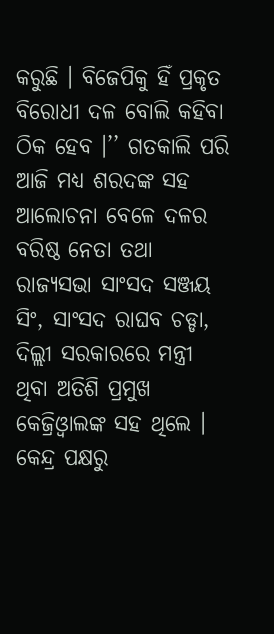କରୁଛି । ବିଜେପିକୁ ହିଁ ପ୍ରକୃତ ବିରୋଧୀ ଦଳ ବୋଲି କହିବା ଠିକ ହେବ ।’’ ଗତକାଲି ପରି ଆଜି ମଧ୍ୟ ଶରଦଙ୍କ ସହ ଆଲୋଚନା ବେଳେ ଦଳର ବରିଷ୍ଠ ନେତା ତଥା ରାଜ୍ୟସଭା ସାଂସଦ ସଞ୍ଜୟ ସିଂ, ସାଂସଦ ରାଘବ ଚଡ୍ଡା, ଦିଲ୍ଲୀ ସରକାରରେ ମନ୍ତ୍ରୀ ଥିବା ଅତିଶି ପ୍ରମୁଖ କେଜ୍ରିଓ୍ବାଲଙ୍କ ସହ ଥିଲେ ।
କେନ୍ଦ୍ର ପକ୍ଷରୁ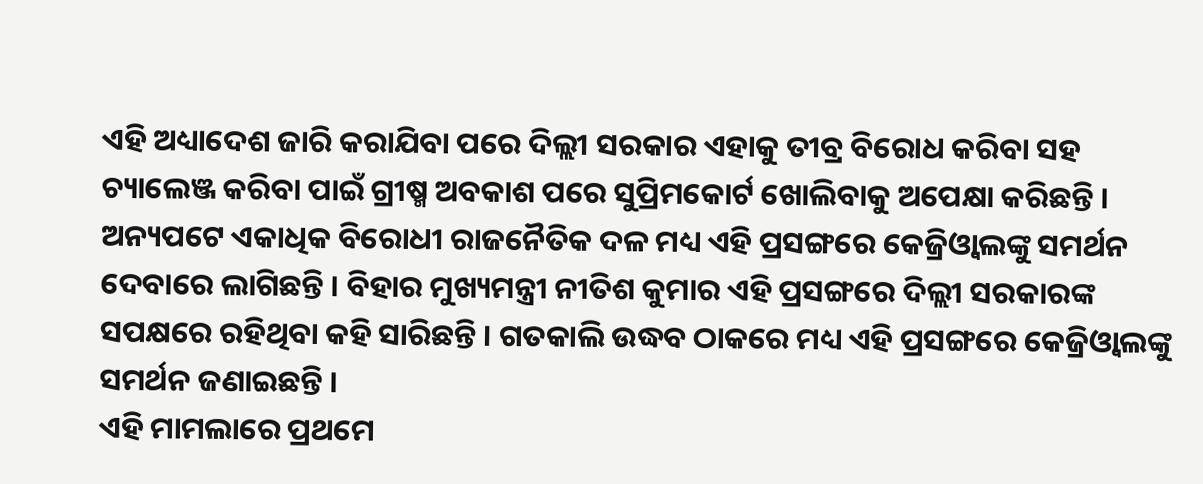ଏହି ଅଧ୍ୟାଦେଶ ଜାରି କରାଯିବା ପରେ ଦିଲ୍ଲୀ ସରକାର ଏହାକୁ ତୀବ୍ର ବିରୋଧ କରିବା ସହ ଚ୍ୟାଲେଞ୍ଜ କରିବା ପାଇଁ ଗ୍ରୀଷ୍ମ ଅବକାଶ ପରେ ସୁପ୍ରିମକୋର୍ଟ ଖୋଲିବାକୁ ଅପେକ୍ଷା କରିଛନ୍ତି । ଅନ୍ୟପଟେ ଏକାଧିକ ବିରୋଧୀ ରାଜନୈତିକ ଦଳ ମଧ୍ୟ ଏହି ପ୍ରସଙ୍ଗରେ କେଜ୍ରିଓ୍ବାଲଙ୍କୁ ସମର୍ଥନ ଦେବାରେ ଲାଗିଛନ୍ତି । ବିହାର ମୁଖ୍ୟମନ୍ତ୍ରୀ ନୀତିଶ କୁମାର ଏହି ପ୍ରସଙ୍ଗରେ ଦିଲ୍ଲୀ ସରକାରଙ୍କ ସପକ୍ଷରେ ରହିଥିବା କହି ସାରିଛନ୍ତି । ଗତକାଲି ଉଦ୍ଧବ ଠାକରେ ମଧ୍ୟ ଏହି ପ୍ରସଙ୍ଗରେ କେଜ୍ରିଓ୍ବାଲଙ୍କୁ ସମର୍ଥନ ଜଣାଇଛନ୍ତି ।
ଏହି ମାମଲାରେ ପ୍ରଥମେ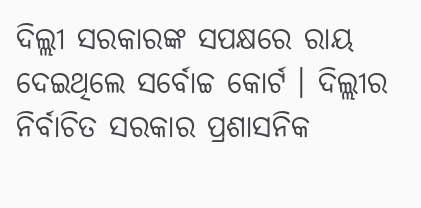ଦିଲ୍ଲୀ ସରକାରଙ୍କ ସପକ୍ଷରେ ରାୟ ଦେଇଥିଲେ ସର୍ବୋଚ୍ଚ କୋର୍ଟ । ଦିଲ୍ଲୀର ନିର୍ବାଚିତ ସରକାର ପ୍ରଶାସନିକ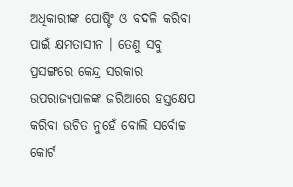ଅଧିକାରୀଙ୍କ ପୋଷ୍ଟିଂ ଓ ବଦଳି କରିବା ପାଇଁ କ୍ଷମତାସୀନ । ତେଣୁ ସବୁ ପ୍ରସଙ୍ଗରେ କେନ୍ଦ୍ର ସରକାର ଉପରାଜ୍ୟପାଳଙ୍କ ଜରିଆରେ ହସ୍ତକ୍ଷେପ କରିବା ଉଚିତ ନୁହେଁ ବୋଲି ସର୍ବୋଚ୍ଚ କୋର୍ଟ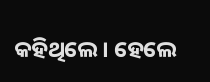କହିଥିଲେ । ହେଲେ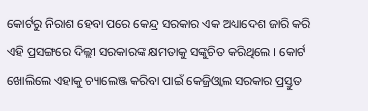କୋର୍ଟରୁ ନିରାଶ ହେବା ପରେ କେନ୍ଦ୍ର ସରକାର ଏକ ଅଧ୍ୟାଦେଶ ଜାରି କରି ଏହି ପ୍ରସଙ୍ଗରେ ଦିଲ୍ଲୀ ସରକାରଙ୍କ କ୍ଷମତାକୁ ସଙ୍କୁଚିତ କରିଥିଲେ । କୋର୍ଟ ଖୋଲିଲେ ଏହାକୁ ଚ୍ୟାଲେଞ୍ଜ କରିବା ପାଇଁ କେଜ୍ରିଓ୍ବାଲ ସରକାର ପ୍ରସ୍ତୁତ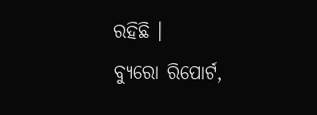ରହିଛି ।
ବ୍ୟୁରୋ ରିପୋର୍ଟ,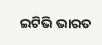ଇଟିଭି ଭାରତ